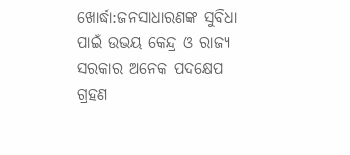ଖୋର୍ଦ୍ଧା:ଜନସାଧାରଣଙ୍କ ସୁବିଧା ପାଇଁ ଉଭୟ କେନ୍ଦ୍ର ଓ ରାଜ୍ୟ ସରକାର ଅନେକ ପଦକ୍ଷେପ ଗ୍ରହଣ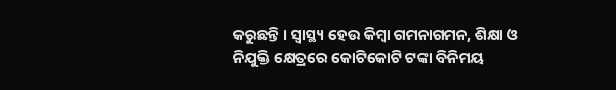କରୁଛନ୍ତି । ସ୍ବାସ୍ଥ୍ୟ ହେଉ କିମ୍ବା ଗମନାଗମନ, ଶିକ୍ଷା ଓ ନିଯୁକ୍ତି କ୍ଷେତ୍ରରେ କୋଟିକୋଟି ଟଙ୍କା ବିନିମୟ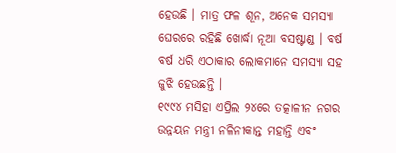ହେଉଛି । ମାତ୍ର ଫଳ ଶୂନ, ଅନେକ ସମସ୍ୟା ଘେରରେ ରହିଛି ଖୋର୍ଦ୍ଧା ନୂଆ ବସଷ୍ଟାଣ୍ଡ । ବର୍ଷ ବର୍ଷ ଧରି ଏଠାକାର ଲୋକମାନେ ସମସ୍ୟା ସହ ଜୁଝି ହେଉଛନ୍ତି ।
୧୯୯୪ ମସିହା ଏପ୍ରିଲ ୨୪ରେ ତତ୍କାଳୀନ ନଗର ଉନ୍ନୟନ ମନ୍ତ୍ରୀ ନଳିନୀକାନ୍ତ ମହାନ୍ତି ଏବଂ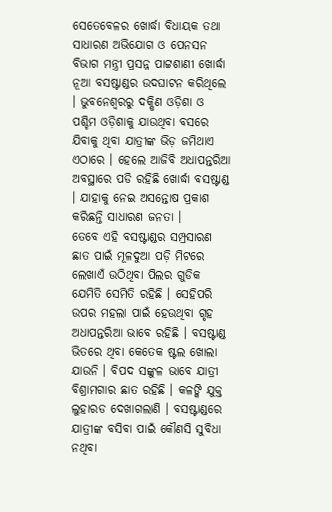ସେତେବେଳର ଖୋର୍ଦ୍ଧା ବିଧାୟକ ତଥା ସାଧାରଣ ଅଭିଯୋଗ ଓ ପେନସନ ବିଭାଗ ମନ୍ତ୍ରୀ ପ୍ରସନ୍ନ ପାଟ୍ଟଶାଣୀ ଖୋର୍ଦ୍ଧା ନୂଆ ବସଷ୍ଟାଣ୍ଡର ଉଦଘାଟନ କରିଥିଲେ । ଭୁବନେଶ୍ଵରରୁ ଦକ୍ଷିଣ ଓଡ଼ିଶା ଓ ପଶ୍ଚିମ ଓଡ଼ିଶାକୁ ଯାଉଥିବା ବସରେ ଯିବାକୁ ଥିବା ଯାତ୍ରୀଙ୍କ ଭିଡ଼ ଜମିଥାଏ ଏଠାରେ । ହେଲେ ଆଜିବି ଅଧାପନ୍ତରିଆ ଅବସ୍ଥାରେ ପଡି ରହିଛି ଖୋର୍ଦ୍ଧା ବସଷ୍ଟାଣ୍ଡ । ଯାହାକୁ ନେଇ ଅସନ୍ତୋଷ ପ୍ରକାଶ କରିଛନ୍ତି ସାଧାରଣ ଜନତା ।
ତେବେ ଏହି ବସଷ୍ଟାଣ୍ଡର ସମ୍ପ୍ରସାରଣ ଛାତ ପାଇଁ ମୂଳଦୁଆ ପଡ଼ି ମିଟରେ ଲେଖାଏଁ ଉଠିଥିବା ପିଲର ଗୁଡିକ ଯେମିତି ସେମିତି ରହିଛି । ସେହିପରି ଉପର ମହଲା ପାଇଁ ହେଉଥିବା ଗୃହ ଅଧାପନ୍ତରିଆ ଭାବେ ରହିଛି । ବସଷ୍ଟାଣ୍ଡ ଭିତରେ ଥିବା କେତେକ ଷ୍ଟଲ ଖୋଲା ଯାଉନି । ବିପଦ ସଙ୍କୁଳ ଭାବେ ଯାତ୍ରୀ ବିଶ୍ରାମଗାର ଛାତ ରହିଛି । କଳଙ୍କି ଯୁକ୍ତ ଲୁହାରଡ ଦେଖାଗଲାଣି । ବସଷ୍ଟାଣ୍ଡରେ ଯାତ୍ରୀଙ୍କ ବସିବା ପାଇଁ କୌଣସି ସୁବିଧା ନଥିବା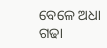ବେଳେ ଅଧା ଗଢା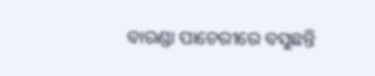ବାରଣ୍ଡା ପାଚେରୀରେ ବସୁଛନ୍ତି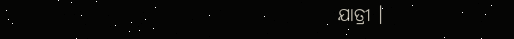ଯାତ୍ରୀ ।